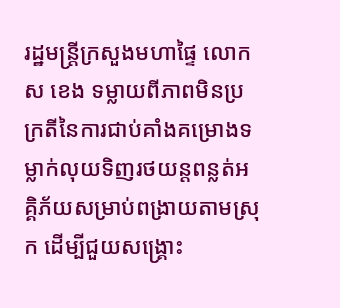រដ្ឋមន្ត្រីក្រសួងមហាផ្ទៃ លោក ស ខេង ទម្លាយពីភាពមិនប្រក្រតីនៃការជាប់គាំងគម្រោងទម្លាក់លុយទិញរថយន្តពន្លត់អគ្គិភ័យសម្រាប់ពង្រាយតាមស្រុក ដើម្បីជួយសង្គ្រោះ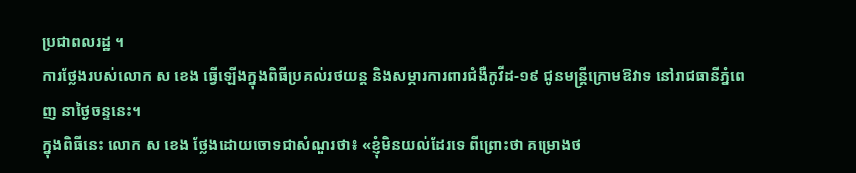ប្រជាពលរដ្ឋ ។
ការថ្លែងរបស់លោក ស ខេង ធ្វើឡើងក្នុងពិធីប្រគល់រថយន្ត និងសម្ភារការពារជំងឺកូវីដ-១៩ ជូនមន្ត្រីក្រោមឱវាទ នៅរាជធានីភ្នំពេញ នាថ្ងៃចន្ទនេះ។
ក្នុងពិធីនេះ លោក ស ខេង ថ្លែងដោយចោទជាសំណួរថា៖ «ខ្ញុំមិនយល់ដែរទេ ពីព្រោះថា គម្រោងថ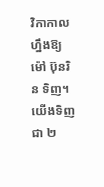វិកាកាលហ្នឹងឱ្យ ម៉ៅ ប៊ុនរិន ទិញ។ យើងទិញជា ២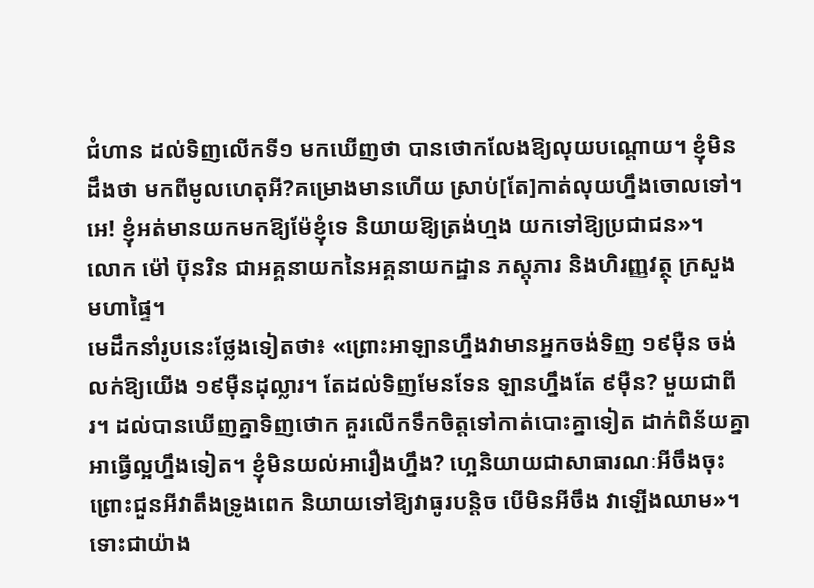ជំហាន ដល់ទិញលើកទី១ មកឃើញថា បានថោកលែងឱ្យលុយបណ្តោយ។ ខ្ញុំមិនដឹងថា មកពីមូលហេតុអី?គម្រោងមានហើយ ស្រាប់[តែ]កាត់លុយហ្នឹងចោលទៅ។ អេ! ខ្ញុំអត់មានយកមកឱ្យម៉ែខ្ញុំទេ និយាយឱ្យត្រង់ហ្មង យកទៅឱ្យប្រជាជន»។
លោក ម៉ៅ ប៊ុនរិន ជាអគ្គនាយកនៃអគ្គនាយកដ្ឋាន ភស្ដុភារ និងហិរញ្ញវត្ថុ ក្រសួងមហាផ្ទៃ។
មេដឹកនាំរូបនេះថ្លែងទៀតថា៖ «ព្រោះអាឡានហ្នឹងវាមានអ្នកចង់ទិញ ១៩ម៉ឺន ចង់លក់ឱ្យយើង ១៩ម៉ឺនដុល្លារ។ តែដល់ទិញមែនទែន ឡានហ្នឹងតែ ៩ម៉ឺន? មួយជាពីរ។ ដល់បានឃើញគ្នាទិញថោក គួរលើកទឹកចិត្តទៅកាត់បោះគ្នាទៀត ដាក់ពិន័យគ្នាអាធ្វើល្អហ្នឹងទៀត។ ខ្ញុំមិនយល់អារឿងហ្នឹង? ហ្អេនិយាយជាសាធារណៈអីចឹងចុះ ព្រោះជួនអីវាតឹងទ្រូងពេក និយាយទៅឱ្យវាធូរបន្តិច បើមិនអីចឹង វាឡើងឈាម»។
ទោះជាយ៉ាង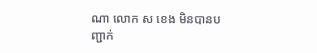ណា លោក ស ខេង មិនបានបញ្ជាក់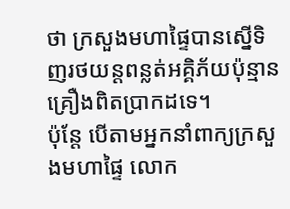ថា ក្រសួងមហាផ្ទៃបានស្នើទិញរថយន្តពន្លត់អគ្គិភ័យប៉ុន្មានគ្រឿងពិតប្រាកដទេ។
ប៉ុន្តែ បើតាមអ្នកនាំពាក្យក្រសួងមហាផ្ទៃ លោក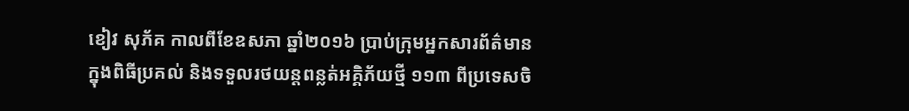ខៀវ សុភ័គ កាលពីខែឧសភា ឆ្នាំ២០១៦ ប្រាប់ក្រុមអ្នកសារព័ត៌មាន ក្នុងពិធីប្រគល់ និងទទួលរថយន្ដពន្លត់អគ្គិភ័យថ្មី ១១៣ ពីប្រទេសចិ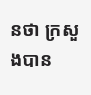នថា ក្រសួងបាន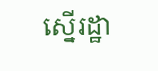ស្នើរដ្ឋា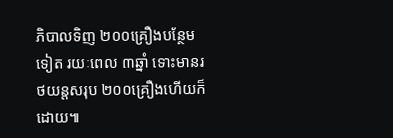ភិបាលទិញ ២០០គ្រឿងបន្ថែមទៀត រយៈពេល ៣ឆ្នាំ ទោះមានរថយន្តសរុប ២០០គ្រឿងហើយក៏ដោយ៕